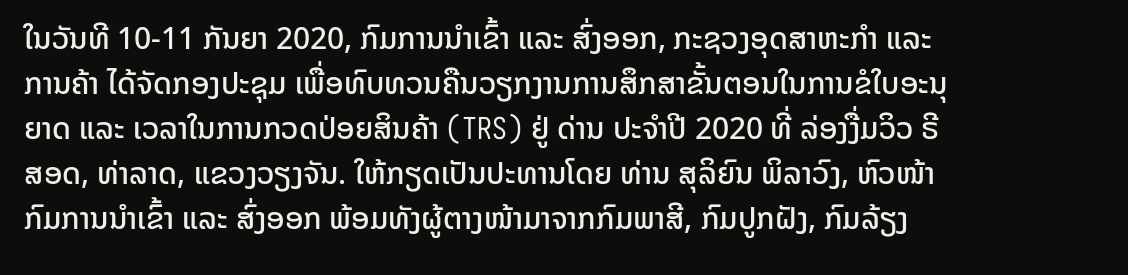ໃນວັນທີ 10-11 ກັນຍາ 2020, ກົມການນໍາເຂົ້າ ແລະ ສົ່ງອອກ, ກະຊວງອຸດສາຫະກໍາ ແລະ ການຄ້າ ໄດ້ຈັດກອງປະຊຸມ ເພື່ອທົບທວນຄືນວຽກງານການສຶກສາຂັ້ນຕອນໃນການຂໍໃບອະນຸຍາດ ແລະ ເວລາໃນການກວດປ່ອຍສິນຄ້າ (TRS) ຢູ່ ດ່ານ ປະຈໍາປີ 2020 ທີ່ ລ່ອງງື່ມວິວ ຣີສອດ, ທ່າລາດ, ແຂວງວຽງຈັນ. ໃຫ້ກຽດເປັນປະທານໂດຍ ທ່ານ ສຸລິຍົນ ພິລາວົງ, ຫົວໜ້າກົມການນໍາເຂົ້າ ແລະ ສົ່ງອອກ ພ້ອມທັງຜູ້ຕາງໜ້າມາຈາກກົມພາສີ, ກົມປູກຝັງ, ກົມລ້ຽງ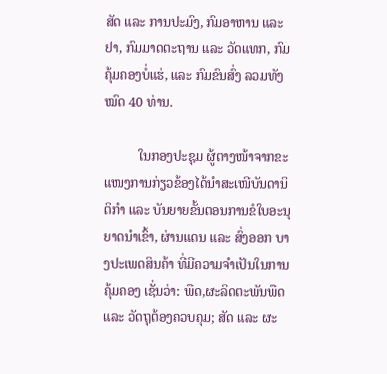ສັດ ແລະ ການປະມົງ, ກົມອາຫານ ແລະ ຢາ, ກົມມາດຕະຖານ ແລະ ວັດແທກ, ກົມຄຸ້ມຄອງບໍ່ແຮ່, ແລະ ກົມຂົນສົ່ງ ລວມທັງໝົດ 40 ທ່ານ.

          ໃນກອງປະຊຸມ ຜູ້ຕາງໜ້າຈາກຂະແໜງການກ່ຽວຂ້ອງໄດ້ນໍາສະເໜີບັນດານິຕິກໍາ ແລະ ບັນຍາຍຂັ້ນຕອນການຂໍໃບອະນຸຍາດນໍາເຂົ້າ, ຜ່ານແດນ ແລະ ສົ່ງອອກ ບາງປະເພດສິນຄ້າ ທີ່ມີຄວາມຈໍາເປັນໃນການຄຸ້ມຄອງ ເຊັ່ນວ່າ: ພືດ,ຜະລິດຕະພັນພືດ ແລະ ວັດຖຸຕ້ອງຄວບຄຸມ; ສັດ ແລະ ຜະ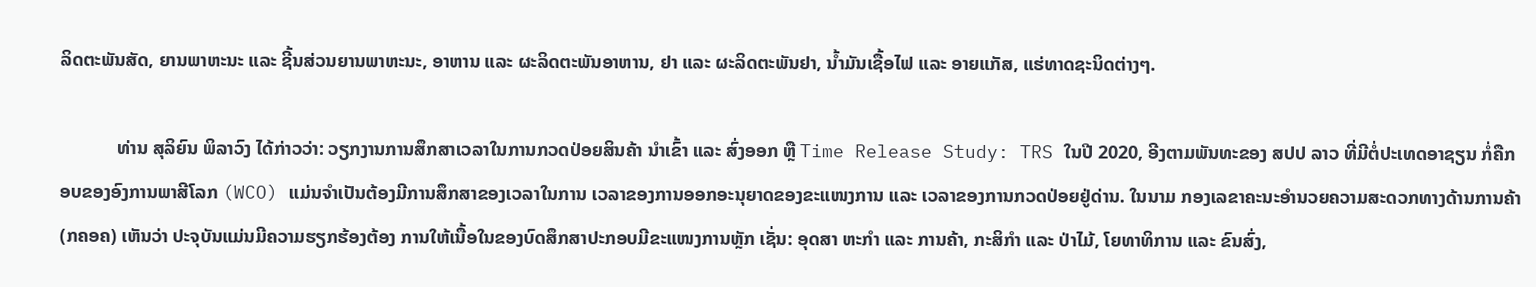ລິດຕະພັນສັດ, ຍານພາຫະນະ ແລະ ຊີ້ນສ່ວນຍານພາຫະນະ, ອາຫານ ແລະ ຜະລິດຕະພັນອາຫານ, ຢາ ແລະ ຜະລິດຕະພັນຢາ, ນໍ້າມັນເຊື້ອໄຟ ແລະ ອາຍແກັສ, ແຮ່ທາດຊະນິດຕ່າງໆ.

            ທ່ານ ສຸລິຍົນ ພິລາວົງ ໄດ້ກ່າວວ່າ: ວຽກງານການສຶກສາເວລາໃນການກວດປ່ອຍສິນຄ້າ ນຳເຂົ້າ ແລະ ສົ່ງອອກ ຫຼື Time Release Study: TRS ໃນປີ 2020, ອີງຕາມພັນທະຂອງ ສປປ ລາວ ທີ່ມີຕໍ່ປະເທດອາຊຽນ ກໍ່ຄືກອບຂອງອົງການພາສີໂລກ (WCO) ແມ່ນຈໍາເປັນຕ້ອງມີການສຶກສາຂອງເວລາໃນການ ເວລາຂອງການອອກອະນຸຍາດຂອງຂະແໜງການ ແລະ ເວລາຂອງການກວດປ່ອຍຢູ່ດ່ານ. ໃນນາມ ກອງເລຂາຄະນະອໍານວຍຄວາມສະດວກທາງດ້ານການຄ້າ (ກຄອຄ) ເຫັນວ່າ ປະຈຸບັນແມ່ນມີຄວາມຮຽກຮ້ອງຕ້ອງ ການໃຫ້ເນື້ອໃນຂອງບົດສຶກສາປະກອບມີຂະແໜງການຫຼັກ ເຊັ່ນ: ອຸດສາ ຫະກຳ ແລະ ການຄ້າ, ກະສິກຳ ແລະ ປ່າໄມ້, ໂຍທາທິການ ແລະ ຂົນສົ່ງ,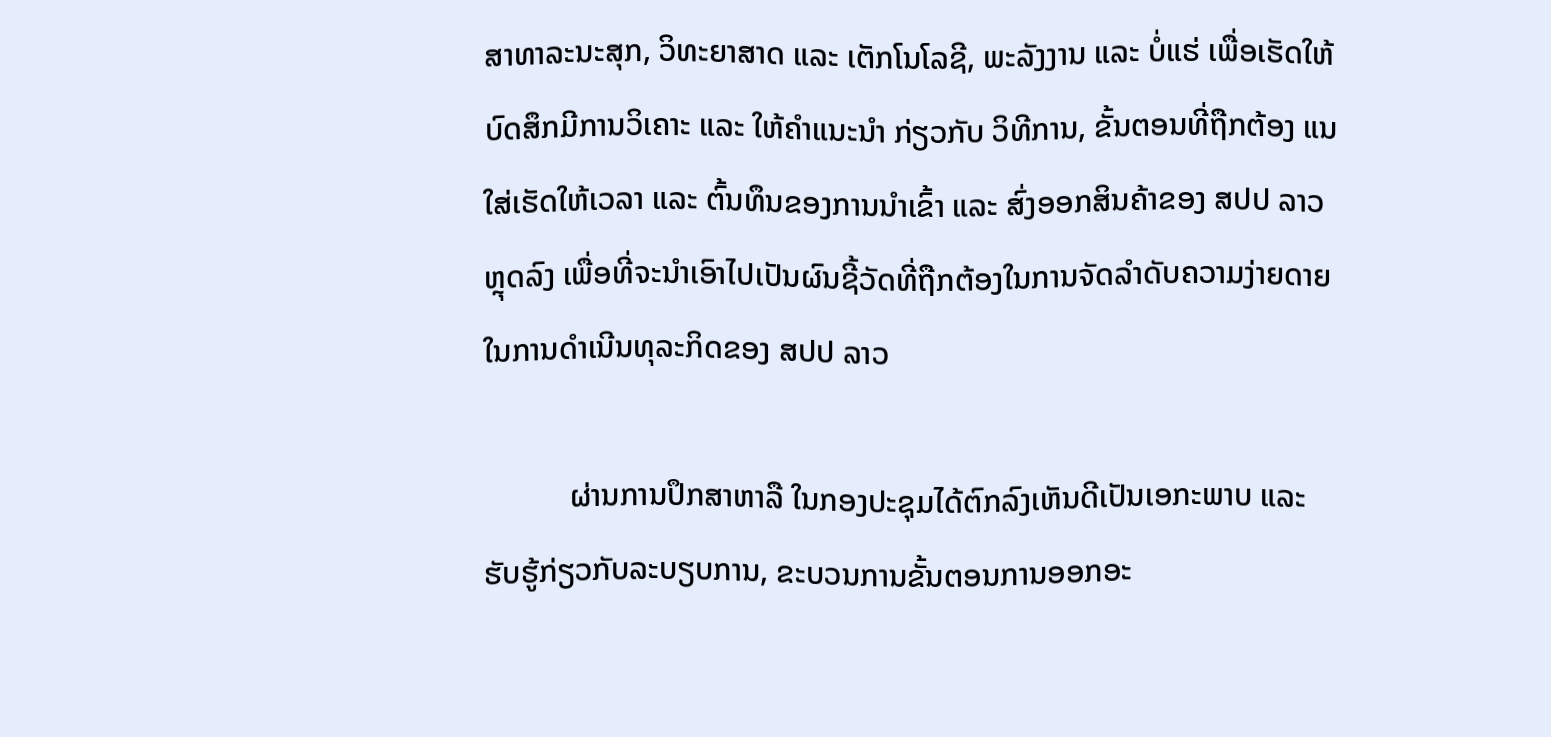ສາທາລະນະສຸກ, ວິທະຍາສາດ ແລະ ເຕັກໂນໂລຊີ, ພະລັງງານ ແລະ ບໍ່ແຮ່ ເພື່ອເຮັດໃຫ້ບົດສຶກມີການວິເຄາະ ແລະ ໃຫ້ຄຳແນະນຳ ກ່ຽວກັບ ວິທີການ, ຂັ້ນຕອນທີ່ຖືກຕ້ອງ ແນໃສ່ເຮັດໃຫ້ເວລາ ແລະ ຕົ້ນທຶນຂອງການນຳເຂົ້າ ແລະ ສົ່ງອອກສິນຄ້າຂອງ ສປປ ລາວ ຫຼຸດລົງ ເພື່ອທີ່ຈະນຳເອົາໄປເປັນຜົນຊີ້ວັດທີ່ຖືກຕ້ອງໃນການຈັດລຳດັບຄວາມງ່າຍດາຍໃນການດຳເນີນທຸລະກິດຂອງ ສປປ ລາວ

           ຜ່ານການປຶກສາຫາລື ໃນກອງປະຊຸມໄດ້ຕົກລົງເຫັນດີເປັນເອກະພາບ ແລະ ຮັບຮູ້ກ່ຽວກັບລະບຽບການ, ຂະບວນການຂັ້ນຕອນການອອກອະ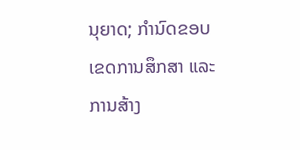ນຸຍາດ; ກໍານົດຂອບເຂດການສຶກສາ ແລະ ການສ້າງ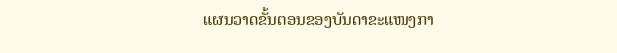ແຜນວາດຂັ້ນຕອນຂອງບັນດາຂະແໜງກາ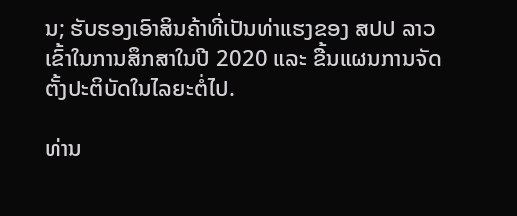ນ; ຮັບຮອງເອົາສິນຄ້າທີ່ເປັນທ່າແຮງຂອງ ສປປ ລາວ ເຂົ້າໃນການສຶກສາໃນປີ 2020 ແລະ ຂື້ນແຜນການຈັດຕັ້ງປະຕິບັດໃນໄລຍະຕໍ່ໄປ.

ທ່ານ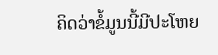ຄິດວ່າຂໍ້ມູນນີ້ມີປະໂຫຍ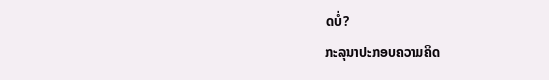ດບໍ່?
ກະລຸນາປະກອບຄວາມຄິດ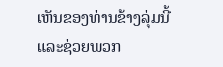ເຫັນຂອງທ່ານຂ້າງລຸ່ມນີ້ ແລະຊ່ວຍພວກ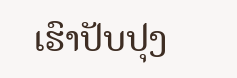ເຮົາປັບປຸງ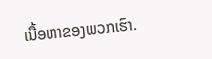ເນື້ອຫາຂອງພວກເຮົາ.